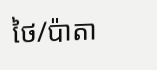ថៃ/ប៉ាតា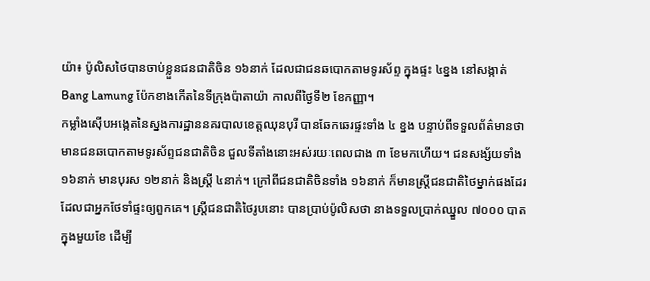យ៉ា៖ ប៉ូលិសថៃបានចាប់ខ្លួនជនជាតិចិន ១៦នាក់ ដែលជាជនឆបោកតាមទូរស័ព្ទ ក្នុងផ្ទះ ៤ខ្នង នៅសង្កាត់ Bang Lamung ប៉ែកខាងកើតនៃទីក្រុងប៉ាតាយ៉ា កាលពីថ្ងៃទី២ ខែកញ្ញា។
កម្លាំងស៊ើបអង្កេតនៃស្នងការដ្ឋាននគរបាលខេត្តឈុនបុរី បានឆែកឆេរផ្ទះទាំង ៤ ខ្នង បន្ទាប់ពីទទួលព័ត៌មានថា មានជនឆបោកតាមទូរស័ព្ទជនជាតិចិន ជួលទីតាំងនោះអស់រយៈពេលជាង ៣ ខែមកហើយ។ ជនសង្ស័យទាំង ១៦នាក់ មានបុរស ១២នាក់ និងស្រ្ដី ៤នាក់។ ក្រៅពីជនជាតិចិនទាំង ១៦នាក់ ក៏មានស្រ្ដីជនជាតិថៃម្នាក់ផងដែរ ដែលជាអ្នកថែទាំផ្ទះឲ្យពួកគេ។ ស្ត្រីជនជាតិថៃរូបនោះ បានប្រាប់ប៉ូលិសថា នាងទទួលប្រាក់ឈ្នួល ៧០០០ បាតក្នុងមួយខែ ដើម្បី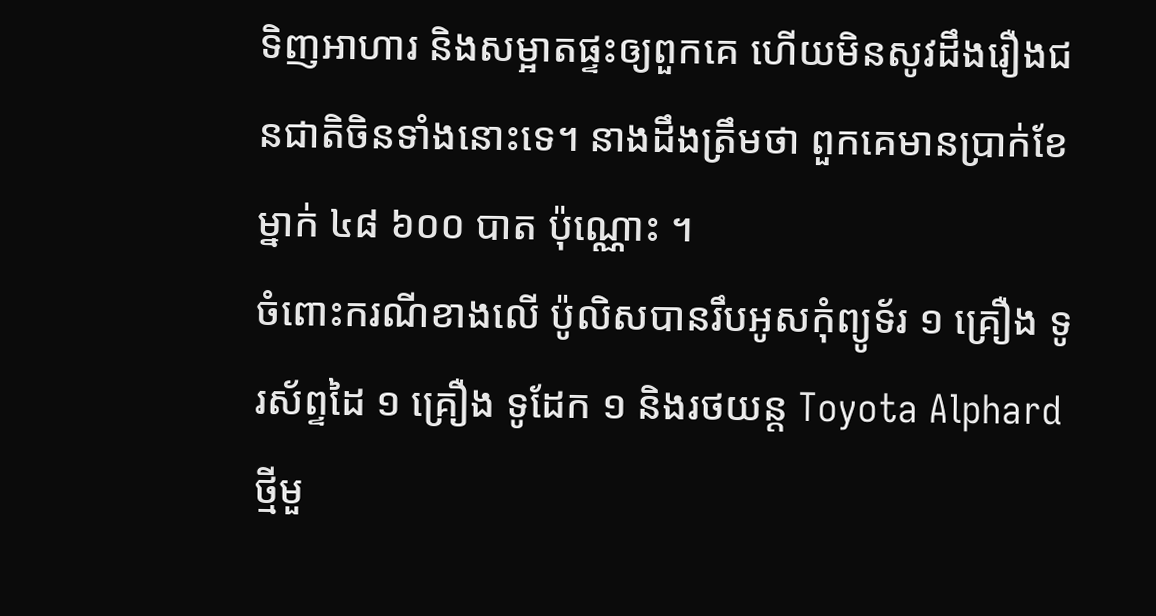ទិញអាហារ និងសម្អាតផ្ទះឲ្យពួកគេ ហើយមិនសូវដឹងរឿងជនជាតិចិនទាំងនោះទេ។ នាងដឹងត្រឹមថា ពួកគេមានប្រាក់ខែម្នាក់ ៤៨ ៦០០ បាត ប៉ុណ្ណោះ ។
ចំពោះករណីខាងលើ ប៉ូលិសបានរឹបអូសកុំព្យូទ័រ ១ គ្រឿង ទូរស័ព្ទដៃ ១ គ្រឿង ទូដែក ១ និងរថយន្ត Toyota Alphard ថ្មីមួ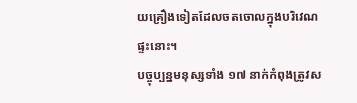យគ្រឿងទៀតដែលចតចោលក្នុងបរិវេណផ្ទះនោះ។
បច្ចុប្បន្នមនុស្សទាំង ១៧ នាក់កំពុងត្រូវស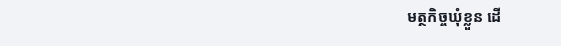មត្ថកិច្ចឃុំខ្លួន ដើ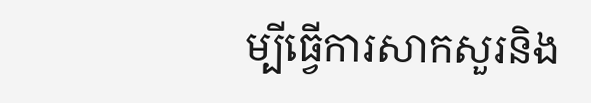ម្បីធ្វើការសាកសួរនិង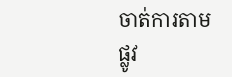ចាត់ការតាមផ្លូវ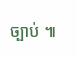ច្បាប់ ៕